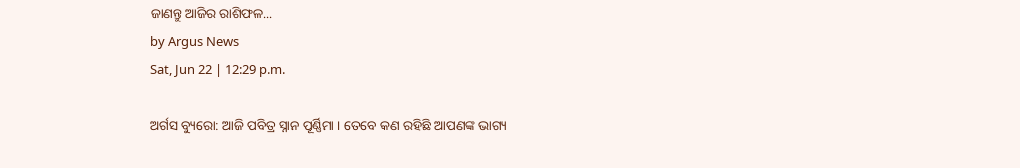ଜାଣନ୍ତୁ ଆଜିର ରାଶିଫଳ...
by Argus News
Sat, Jun 22 | 12:29 p.m.

ଅର୍ଗସ ବ୍ୟୁରୋ: ଆଜି ପବିତ୍ର ସ୍ନାନ ପୂର୍ଣ୍ଣିମା । ତେବେ କଣ ରହିଛି ଆପଣଙ୍କ ଭାଗ୍ୟ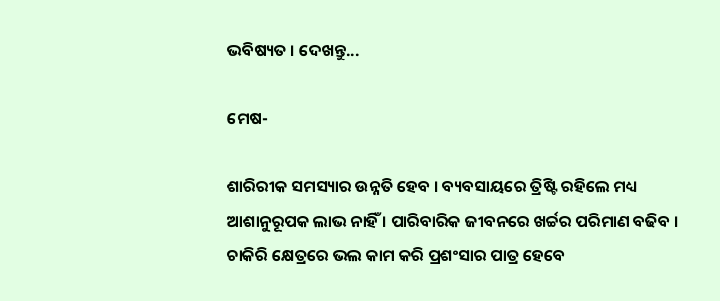ଭବିଷ୍ୟତ । ଦେଖନ୍ତୁ...

ମେଷ-

ଶାରିରୀକ ସମସ୍ୟାର ଉନ୍ନତି ହେବ । ବ୍ୟବସାୟରେ ତ୍ରିଷ୍ଟି ରହିଲେ ମଧ୍ୟ ଆଶାନୁରୂପକ ଲାଭ ନାହିଁ । ପାରିବାରିକ ଜୀବନରେ ଖର୍ଚ୍ଚର ପରିମାଣ ବଢିବ । ଚାକିରି କ୍ଷେତ୍ରରେ ଭଲ କାମ କରି ପ୍ରଶଂସାର ପାତ୍ର ହେବେ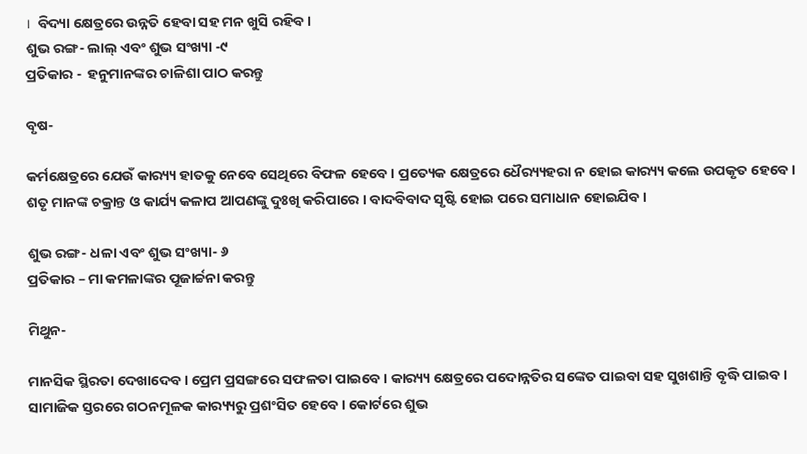।  ବିଦ୍ୟା କ୍ଷେତ୍ରରେ ଉନ୍ନତି ହେବା ସହ ମନ ଖୁସି ରହିବ ।
ଶୁଭ ରଙ୍ଗ- ଲାଲ୍ ଏବଂ ଶୁଭ ସଂଖ୍ୟା -୯
ପ୍ରତିକାର -  ହନୁମାନଙ୍କର ଚାଳିଶା ପାଠ କରନ୍ତୁ

ବୃଷ-

କର୍ମକ୍ଷେତ୍ରରେ ଯେଉଁ କାର‌୍ୟ୍ୟ ହାତକୁ ନେବେ ସେଥିରେ ବିଫଳ ହେବେ । ପ୍ରତ୍ୟେକ କ୍ଷେତ୍ରରେ ଧୈର‌୍ୟ୍ୟହରା ନ ହୋଇ କାର‌୍ୟ୍ୟ କଲେ ଉପକୃତ ହେବେ । ଶତୃ ମାନଙ୍କ ଚକ୍ରାନ୍ତ ଓ କାର୍ଯ୍ୟ କଳାପ ଆପଣଙ୍କୁ ଦୁଃଖି କରିପାରେ । ବାଦବିବାଦ ସୃଷ୍ଟି ହୋଇ ପରେ ସମାଧାନ ହୋଇଯିବ ।

ଶୁଭ ରଙ୍ଗ- ଧଳା ଏବଂ ଶୁଭ ସଂଖ୍ୟା- ୬
ପ୍ରତିକାର – ମା କମଳାଙ୍କର ପୂଜାର୍ଚ୍ଚନା କରନ୍ତୁ

ମିଥୁନ-

ମାନସିକ ସ୍ଥିରତା ଦେଖାଦେବ । ପ୍ରେମ ପ୍ରସଙ୍ଗରେ ସଫଳତା ପାଇବେ । କାର‌୍ୟ୍ୟ କ୍ଷେତ୍ରରେ ପଦୋନ୍ନତିର ସଙ୍କେତ ପାଇବା ସହ ସୁଖଶାନ୍ତି ବୃଦ୍ଧି ପାଇବ । ସାମାଜିକ ସ୍ତରରେ ଗଠନମୂଳକ କାର‌୍ୟ୍ୟରୁ ପ୍ରଶଂସିତ ହେବେ । କୋର୍ଟରେ ଶୁଭ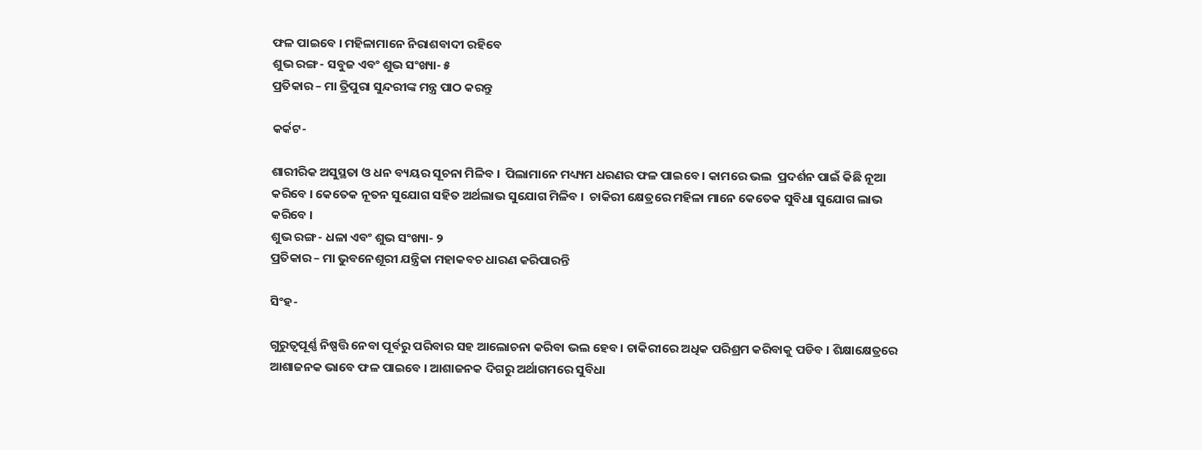ଫଳ ପାଇବେ । ମହିଳାମାନେ ନିରାଶବାଦୀ ରହିବେ
ଶୁଭ ରଙ୍ଗ- ସବୁଜ ଏବଂ ଶୁଭ ସଂଖ୍ୟା- ୫
ପ୍ରତିକାର – ମା ତ୍ରିପୁରା ସୁନ୍ଦରୀଙ୍କ ମନ୍ତ୍ର ପାଠ କରନ୍ତୁ

କର୍କଟ-

ଶାରୀରିକ ଅସୁସ୍ଥତା ଓ ଧନ ବ୍ୟୟର ସୂଚନା ମିଳିବ ।  ପିଲାମାନେ ମଧ୍ୟ୍ୟମ ଧରଣର ଫଳ ପାଇବେ । କାମରେ ଭଲ  ପ୍ରଦର୍ଶନ ପାଇଁ କିଛି ନୂଆ କରିବେ । କେତେକ ନୂତନ ସୁଯୋଗ ସହିତ ଅର୍ଥଲାଭ ସୁଯୋଗ ମିଳିବ ।  ଚାକିରୀ କ୍ଷେତ୍ରରେ ମହିଳା ମାନେ କେତେକ ସୁବିଧା ସୁଯୋଗ ଲାଭ କରିବେ ।
ଶୁଭ ରଙ୍ଗ- ଧଳା ଏବଂ ଶୁଭ ସଂଖ୍ୟା- ୨
ପ୍ରତିକାର – ମା ଭୁବନେଶୂରୀ ଯନ୍ତ୍ରିକା ମହାକବଚ ଧାରଣ କରିପାରନ୍ତି

ସିଂହ-

ଗୁରୁତ୍ୱପୂର୍ଣ୍ଣ ନିଷ୍ପତ୍ତି ନେବା ପୂର୍ବରୁ ପରିବାର ସହ ଆଲୋଚନା କରିବା ଭଲ ହେବ । ଚାକିରୀରେ ଅଧିକ ପରିଶ୍ରମ କରିବାକୁ ପଡିବ । ଶିକ୍ଷାକ୍ଷେତ୍ରରେ ଆଶାଜନକ ଭାବେ ଫଳ ପାଇବେ । ଆଶାଜନକ ଦିଗରୁ ଅର୍ଥାଗମରେ ସୁବିଧା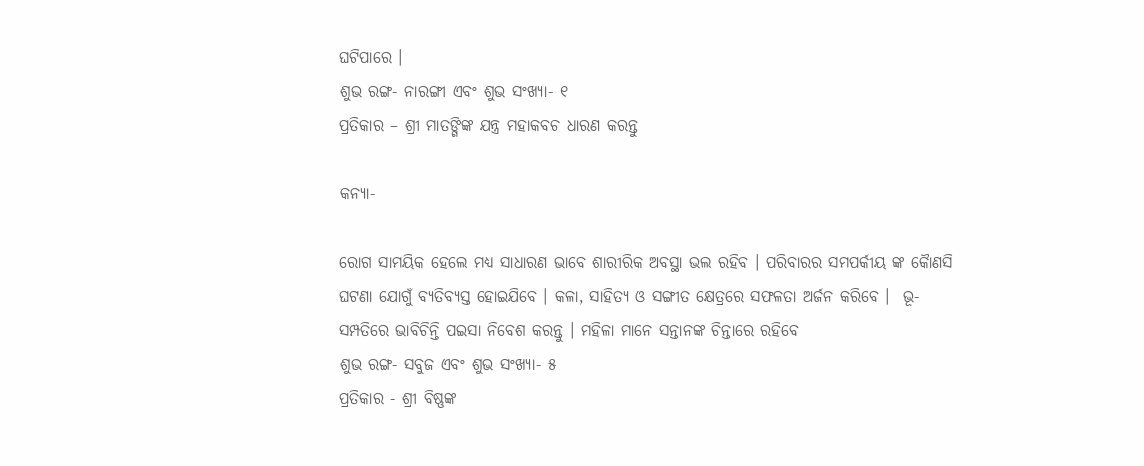ଘଟିପାରେ ।
ଶୁଭ ରଙ୍ଗ- ନାରଙ୍ଗୀ ଏବଂ ଶୁଭ ସଂଖ୍ୟା- ୧
ପ୍ରତିକାର – ଶ୍ରୀ ମାତଙ୍ଗିଙ୍କ ଯନ୍ତ୍ର ମହାକବଚ ଧାରଣ କରନ୍ତୁ

କନ୍ୟା-

ରୋଗ ସାମୟିକ ହେଲେ ମଧ୍ୟ ସାଧାରଣ ଭାବେ ଶାରୀରିକ ଅବସ୍ଥା ଭଲ ରହିବ । ପରିବାରର ସମପର୍କୀୟ ଙ୍କ କୈାଣସି ଘଟଣା ଯୋଗୁଁ ବ୍ୟତିବ୍ୟସ୍ତ ହୋଇଯିବେ । କଳା, ସାହିତ୍ୟ ଓ ସଙ୍ଗୀତ କ୍ଷେତ୍ରରେ ସଫଳତା ଅର୍ଜନ କରିବେ ।  ଭୂ- ସମ୍ପତିରେ ଭାବିଚିନ୍ତି ପଇସା ନିବେଶ କରନ୍ତୁ । ମହିଳା ମାନେ ସନ୍ତାନଙ୍କ ଚିନ୍ତାରେ ରହିବେ
ଶୁଭ ରଙ୍ଗ- ସବୁଜ ଏବଂ ଶୁଭ ସଂଖ୍ୟା- ୫
ପ୍ରତିକାର - ଶ୍ରୀ ବିଷ୍ଣଙ୍କ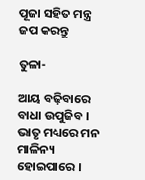ପୂଜା ସହିତ ମନ୍ତ୍ର ଜପ କରନ୍ତୁ

ତୁଳା-

ଆୟ ବଢ଼ିବାରେ ବାଧା ଉପୁଜିବ । ଭାତୃ ମଧ୍ୟରେ ମନ ମାଳିନ୍ୟ ହୋଇପାରେ ।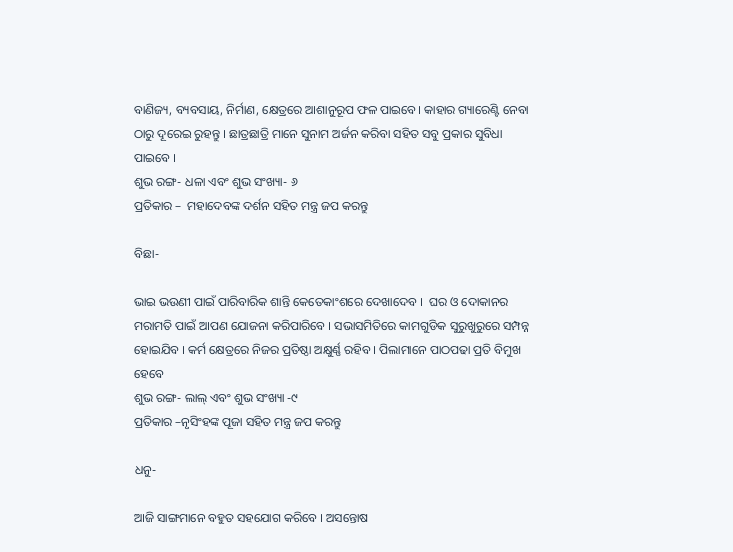ବାଣିଜ୍ୟ, ବ୍ୟବସାୟ, ନିର୍ମାଣ, କ୍ଷେତ୍ରରେ ଆଶାନୁରୂପ ଫଳ ପାଇବେ। କାହାର ଗ୍ୟାରେଣ୍ଟି ନେବା ଠାରୁ ଦୂରେଇ ରୁହନ୍ତୁ । ଛାତ୍ରଛାତ୍ରି ମାନେ ସୁନାମ ଅର୍ଜନ କରିବା ସହିତ ସବୁ ପ୍ରକାର ସୁବିଧା ପାଇବେ ।
ଶୁଭ ରଙ୍ଗ- ଧଳା ଏବଂ ଶୁଭ ସଂଖ୍ୟା- ୬
ପ୍ରତିକାର –  ମହାଦେବଙ୍କ ଦର୍ଶନ ସହିତ ମନ୍ତ୍ର ଜପ କରନ୍ତୁ

ବିଛା-

ଭାଇ ଭଉଣୀ ପାଇଁ ପାରିବାରିକ ଶାନ୍ତି କେତେକାଂଶରେ ଦେଖାଦେବ ।  ଘର ଓ ଦୋକାନର ମରାମତି ପାଇଁ ଆପଣ ଯୋଜନା କରିପାରିବେ । ସଭାସମିତିରେ କାମଗୁଡିକ ସୁରୁଖୁରୁରେ ସମ୍ପନ୍ନ ହୋଇଯିବ । କର୍ମ କ୍ଷେତ୍ରରେ ନିଜର ପ୍ରତିଷ୍ଠା ଅକ୍ଷୁର୍ଣ୍ଣ ରହିବ । ପିଲାମାନେ ପାଠପଢା ପ୍ରତି ବିମୁଖ ହେବେ
ଶୁଭ ରଙ୍ଗ- ଲାଲ୍ ଏବଂ ଶୁଭ ସଂଖ୍ୟା -୯
ପ୍ରତିକାର –ନୃସିଂହଙ୍କ ପୂଜା ସହିତ ମନ୍ତ୍ର ଜପ କରନ୍ତୁ

ଧନୁ-

ଆଜି ସାଙ୍ଗମାନେ ବହୁତ ସହଯୋଗ କରିବେ । ଅସନ୍ତୋଷ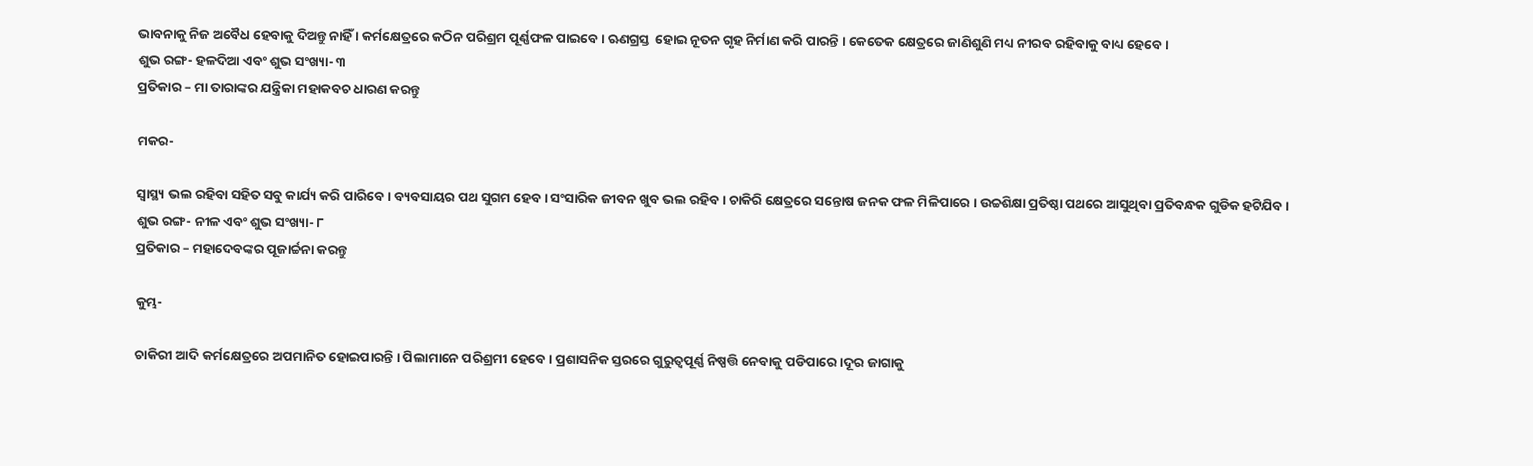ଭାବନାକୁ ନିଜ ଅବୈଧ ହେବାକୁ ଦିଅନ୍ତୁ ନାହିଁ । କର୍ମକ୍ଷେତ୍ରରେ କଠିନ ପରିଶ୍ରମ ପୂର୍ଣ୍ଣଫଳ ପାଇବେ । ଋଣଗ୍ରସ୍ତ  ହୋଇ ନୂତନ ଗୃହ ନିର୍ମାଣ କରି ପାରନ୍ତି । କେତେକ କ୍ଷେତ୍ରରେ ଜାଣିଶୁଣି ମଧ୍ୟ ନୀରବ ରହିବାକୁ ବାଧ୍ୟ ହେବେ।
ଶୁଭ ରଙ୍ଗ- ହଳଦିଆ ଏବଂ ଶୁଭ ସଂଖ୍ୟା- ୩
ପ୍ରତିକାର – ମା ତାରାଙ୍କର ଯନ୍ତ୍ରିକା ମହାକବଚ ଧାରଣ କରନ୍ତୁ

ମକର-

ସ୍ୱାସ୍ଥ୍ୟ ଭଲ ରହିବା ସହିତ ସବୁ କାର୍ଯ୍ୟ କରି ପାରିବେ । ବ୍ୟବସାୟର ପଥ ସୁଗମ ହେବ । ସଂସାରିକ ଜୀବନ ଖୁବ ଭଲ ରହିବ । ଚାକିରି କ୍ଷେତ୍ରରେ ସନ୍ତୋଷ ଜନକ ଫଳ ମିଳିପାରେ । ଉଚ୍ଚଶିକ୍ଷା ପ୍ରତିଷ୍ଠା ପଥରେ ଆସୁଥିବା ପ୍ରତିବନ୍ଧକ ଗୁଡିକ ହଟିଯିବ ।
ଶୁଭ ରଙ୍ଗ- ନୀଳ ଏବଂ ଶୁଭ ସଂଖ୍ୟା- ୮
ପ୍ରତିକାର – ମହାଦେବଙ୍କର ପୂଜାର୍ଚ୍ଚନା କରନ୍ତୁ

କୁମ୍ଭ-

ଚାକିରୀ ଆଦି କର୍ମକ୍ଷେତ୍ରରେ ଅପମାନିତ ହୋଇପାରନ୍ତି । ପିଲାମାନେ ପରିଶ୍ରମୀ ହେବେ । ପ୍ରଶାସନିକ ସ୍ତରରେ ଗୁରୁତ୍ୱପୂର୍ଣ୍ଣ ନିଷ୍ପତ୍ତି ନେବାକୁ ପଡିପାରେ।ଦୂର ଜାଗାକୁ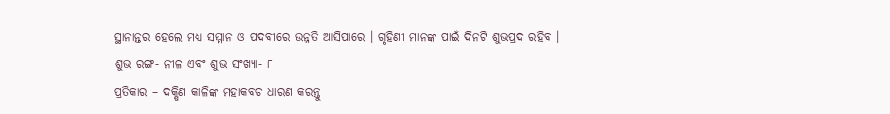ସ୍ଥାନାନ୍ତର ହେଲେ ମଧ୍ୟ ସମ୍ମାନ ଓ ପଦବୀରେ ଉନ୍ନତି ଆସିପାରେ । ଗୃହିଣୀ ମାନଙ୍କ ପାଇଁ ଦିନଟି ଶୁଭପ୍ରଦ ରହିବ ।
ଶୁଭ ରଙ୍ଗ- ନୀଳ ଏବଂ ଶୁଭ ସଂଖ୍ୟା- ୮
ପ୍ରତିକାର – ଦକ୍ଷିଣ କାଳିଙ୍କ ମହାକବଚ ଧାରଣ କରନ୍ତୁ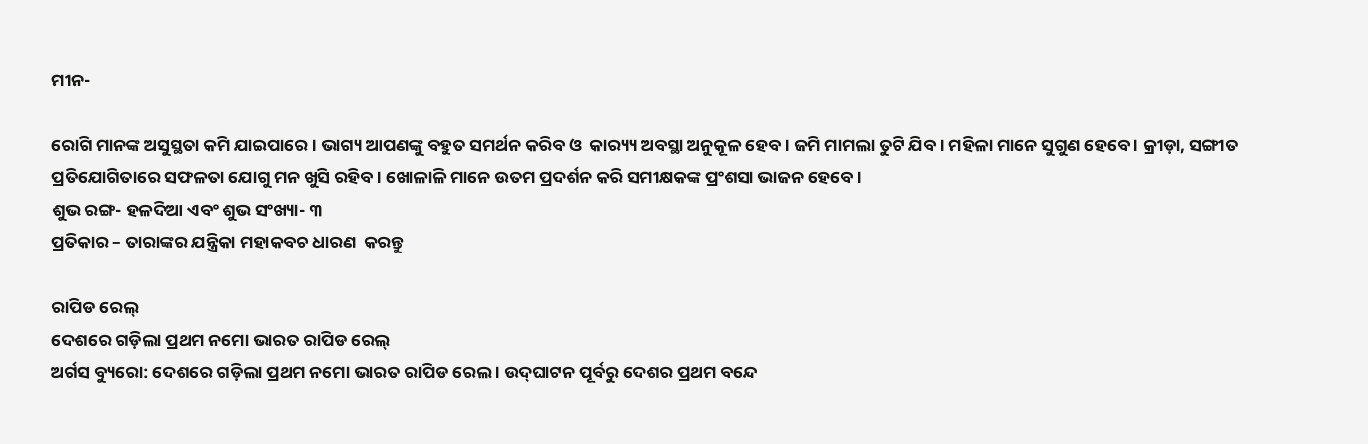ମୀନ-

ରୋଗି ମାନଙ୍କ ଅସୁସ୍ଥତା କମି ଯାଇପାରେ । ଭାଗ୍ୟ ଆପଣଙ୍କୁ ବହୁତ ସମର୍ଥନ କରିବ ଓ  କାର‌୍ୟ୍ୟ ଅବସ୍ଥା ଅନୁକୂଳ ହେବ । ଜମି ମାମଲା ତୁଟି ଯିବ । ମହିଳା ମାନେ ସୁଗୁଣ ହେବେ । କ୍ରୀଡ଼ା, ସଙ୍ଗୀତ ପ୍ରତିଯୋଗିତାରେ ସଫଳତା ଯୋଗୁ ମନ ଖୁସି ରହିବ। ଖୋଳାଳି ମାନେ ଉତମ ପ୍ରଦର୍ଶନ କରି ସମୀକ୍ଷକଙ୍କ ପ୍ରଂଶସା ଭାଜନ ହେବେ ।
ଶୁଭ ରଙ୍ଗ- ହଳଦିଆ ଏବଂ ଶୁଭ ସଂଖ୍ୟା- ୩
ପ୍ରତିକାର – ତାରାଙ୍କର ଯନ୍ତ୍ରିକା ମହାକବଚ ଧାରଣ  କରନ୍ତୁ

ରାପିଡ ରେଲ୍
ଦେଶରେ ଗଡ଼ିଲା ପ୍ରଥମ ନମୋ ଭାରତ ରାପିଡ ରେଲ୍
ଅର୍ଗସ ବ୍ୟୁରୋ: ଦେଶରେ ଗଡ଼ିଲା ପ୍ରଥମ ନମୋ ଭାରତ ରାପିଡ ରେଲ । ଉଦ୍‌ଘାଟନ ପୂର୍ବରୁ ଦେଶର ପ୍ରଥମ ବନ୍ଦେ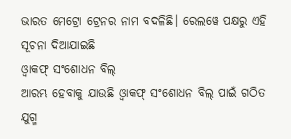ଭାରତ ମେଟ୍ରୋ ଟ୍ରେନର ନାମ ବଦଳିଛି। ରେଲୱେ ପକ୍ଷରୁ ଏହି ସୂଚନା ଦିଆଯାଇଛି
ଓ୍ବାକଫ୍ ସଂଶୋଧନ ବିଲ୍
ଆରମ୍ଭ ହେବାକୁ ଯାଉଛି ଓ୍ବାକଫ୍ ସଂଶୋଧନ ବିଲ୍ ପାଇଁ ଗଠିତ ଯୁଗ୍ମ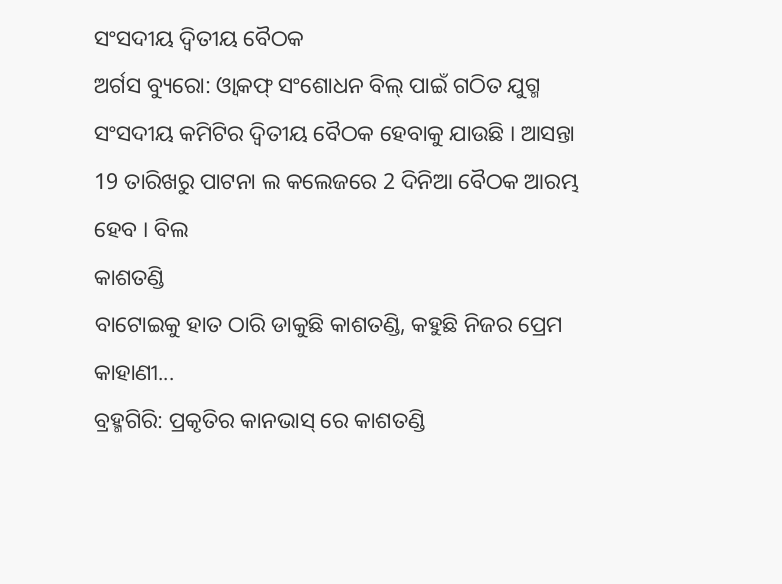ସଂସଦୀୟ ଦ୍ବିତୀୟ ବୈଠକ
ଅର୍ଗସ ବ୍ୟୁରୋ: ଓ୍ବାକଫ୍ ସଂଶୋଧନ ବିଲ୍ ପାଇଁ ଗଠିତ ଯୁଗ୍ମ ସଂସଦୀୟ କମିଟିର ଦ୍ବିତୀୟ ବୈଠକ ହେବାକୁ ଯାଉଛି । ଆସନ୍ତା 19 ତାରିଖରୁ ପାଟନା ଲ କଲେଜରେ 2 ଦିନିଆ ବୈଠକ ଆରମ୍ଭ ହେବ । ବିଲ
କାଶତଣ୍ଡି
ବାଟୋଇକୁ ହାତ ଠାରି ଡାକୁଛି କାଶତଣ୍ଡି, କହୁଛି ନିଜର ପ୍ରେମ କାହାଣୀ...
ବ୍ରହ୍ମଗିରି: ପ୍ରକୃତିର କାନଭାସ୍ ରେ କାଶତଣ୍ଡି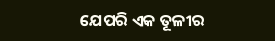ଯେପରି ଏକ ତୂଳୀର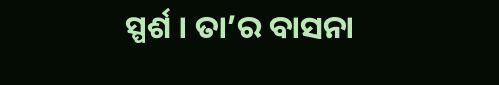ସ୍ପର୍ଶ । ତା’ର ବାସନା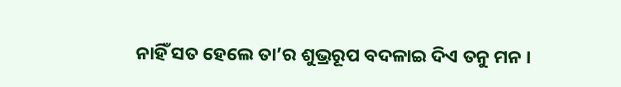ନାହିଁ ସତ ହେଲେ ତା’ର ଶୁଭ୍ରରୂପ ବଦଳାଇ ଦିଏ ତନୁ ମନ ।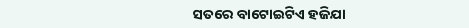ସତରେ ବାଟୋଇଟିଏ ହଜିଯା